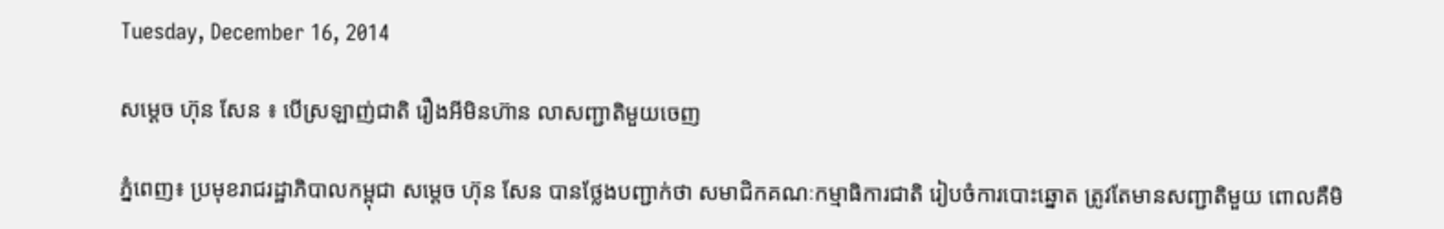Tuesday, December 16, 2014

សម្ដេច ហ៊ុន សែន ៖ បើស្រឡាញ់ជាតិ រឿងអីមិនហ៊ាន លាសញ្ជាតិមួយចេញ

ភ្នំពេញ៖ ប្រមុខរាជរដ្ឋាភិបាលកម្ពុជា សម្ដេច ហ៊ុន សែន បានថ្លែងបញ្ជាក់ថា សមាជិកគណៈកម្មាធិការជាតិ រៀបចំការបោះឆ្នោត ត្រូវតែមានសញ្ជាតិមួយ ពោលគឺមិ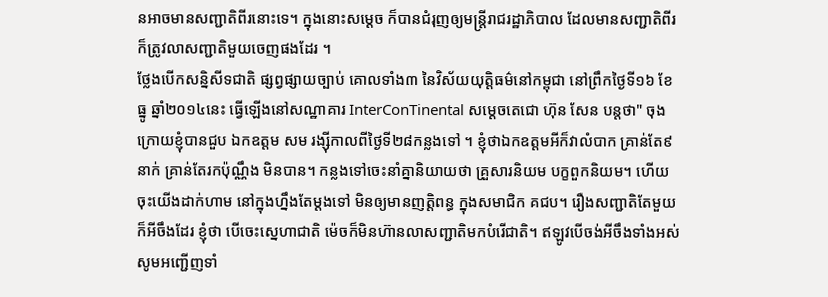នអាចមានសញ្ជាតិពីរនោះទេ។ ក្នុងនោះសម្ដេច ក៏បានជំរុញឲ្យមន្ត្រីរាជរដ្ឋាភិបាល ដែលមានសញ្ជាតិពីរ ក៏ត្រូវលាសញ្ជាតិមួយចេញផងដែរ ។
ថ្លែងបើកសន្និសីទជាតិ ផ្សព្វផ្សាយច្បាប់ គោលទាំង៣ នៃវិស័យយុត្តិធម៌នៅកម្ពុជា នៅព្រឹកថ្ងៃទី១៦ ខែធ្នូ ឆ្នាំ២០១៤នេះ ធ្វើឡើងនៅសណ្ឋាគារ InterConTinental សម្តេចតេជោ ហ៊ុន សែន បន្តថា" ចុងក្រោយខ្ញុំបានជួប ឯកឧត្តម សម រង្ស៊ីកាលពីថ្ងៃទី២៨កន្លងទៅ ។ ខ្ញុំថាឯកឧត្តមអីក៏វាលំបាក គ្រាន់តែ៩នាក់ គ្រាន់តែរកប៉ុណ្ណឹង មិនបាន។ កន្លងទៅចេះនាំគ្នានិយាយថា គ្រួសារនិយម បក្ខពួកនិយម។ ហើយចុះយើងដាក់ហាម នៅក្នុងហ្នឹងតែម្ដងទៅ មិនឲ្យមានញត្តិពន្ធ ក្នុងសមាជិក គជប។ រឿងសញ្ជាតិតែមួយក៏អីចឹងដែរ ខ្ញុំថា បើចេះស្នេហាជាតិ ម៉េចក៏មិនហ៊ានលាសញ្ជាតិមកបំរើជាតិ។ ឥឡូវបើចង់អីចឹងទាំងអស់ សូមអញ្ជើញទាំ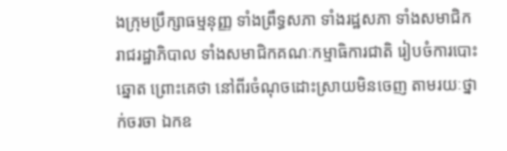ងក្រុមប្រឹក្សាធម្មនុញ្ញ ទាំងព្រឹទ្ធសភា ទាំងរដ្ឋសភា ទាំងសមាជិករាជរដ្ឋាភិបាល ទាំងសមាជិកគណៈកម្មាធិការជាតិ រៀបចំការបោះឆ្នោត ព្រោះគេថា នៅពីរចំណុចដោះស្រាយមិនចេញ តាមរយៈថ្នាក់ចរចា ឯកឧ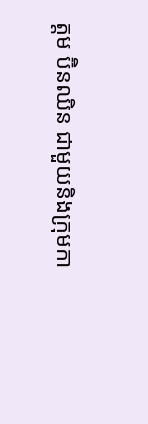ត្តម ប៊ិនឈិន ជាមួយនិងក្រុមកា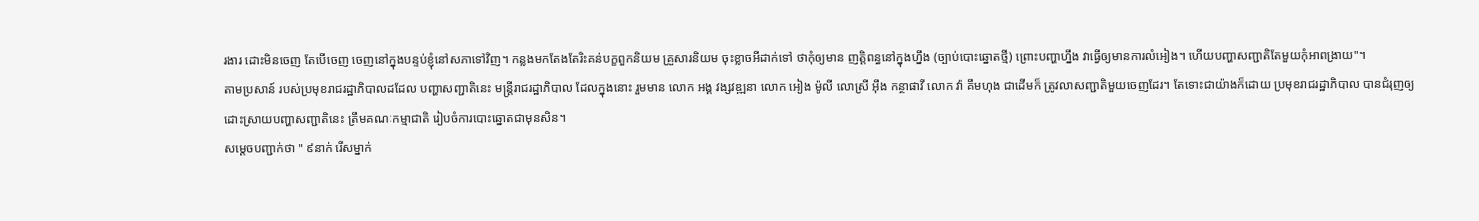រងារ ដោះមិនចេញ តែបើចេញ ចេញនៅក្នុងបន្ទប់ខ្ញុំនៅសភាទៅវិញ។ កន្លងមកតែងតែរិះគន់បក្ខពួកនិយម គ្រួសារនិយម ចុះខ្លាចអីដាក់ទៅ ថាកុំឲ្យមាន ញត្តិពន្ធនៅក្នុងហ្នឹង (ច្បាប់បោះឆ្នោតថ្មី) ព្រោះបញ្ហាហ្នឹង វាធ្វើឲ្យមានការលំអៀង។ ហើយបញ្ហាសញ្ជាតិតែមួយកុំអាពង្រាយ"។
តាមប្រសាន៍ របស់ប្រមុខរាជរដ្ឋាភិបាលដដែល បញ្ហាសញ្ជាតិនេះ មន្ត្រីរាជរដ្ឋាភិបាល ដែលក្នុងនោះ រួមមាន លោក អង្គ វង្សវឌ្ឍនា លោក អៀង ម៉ូលី លោស្រី អ៊ឹង កន្ថាផាវី លោក វ៉ា គឹមហុង ជាដើមក៏ ត្រូវលាសញ្ជាតិមួយចេញដែរ។ តែទោះជាយ៉ាងក៏ដោយ ប្រមុខរាជរដ្ឋាភិបាល បានជំរុញឲ្យដោះស្រាយបញ្ហាសញ្ជាតិនេះ ត្រឹមគណៈកម្មាជាតិ រៀបចំការបោះឆ្នោតជាមុនសិន។
សម្ដេចបញ្ជាក់ថា " ៩នាក់ រើសម្នាក់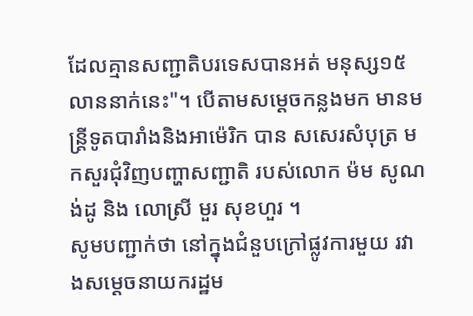ដែលគ្មានសញ្ជាតិបរទេសបានអត់ មនុស្ស១៥លាននាក់នេះ"។ បើតាមសម្ដេចកន្លងមក មានមន្ត្រីទូតបារាំងនិងអាម៉េរិក បាន សសេរសំបុត្រ មកសួរជុំវិញបញ្ហាសញ្ជាតិ របស់លោក ម៉ម សូណង់ដូ និង លោស្រី មួរ សុខហួរ ។
សូមបញ្ជាក់ថា នៅក្នុងជំនួបក្រៅផ្លូវការមួយ រវាងសម្ដេចនាយករដ្ឋម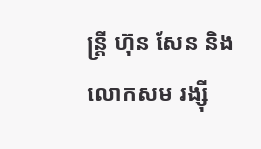ន្ត្រី ហ៊ុន សែន និង លោកសម រង្ស៊ី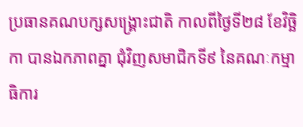ប្រធានគណបក្សសង្គ្រោះជាតិ កាលពីថ្ងៃទី២៨ ខែវិច្ឆិកា បានឯកភាពគ្នា ជុំវិញសមាជិកទី៩ នៃគណៈកម្មាធិការ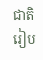ជាតិ រៀប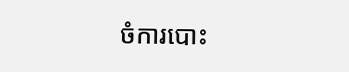ចំការបោះ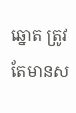ឆ្នោត ត្រូវតែមានស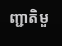ញ្ជាតិមួ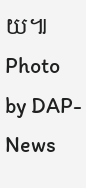យ៕
Photo by DAP-News